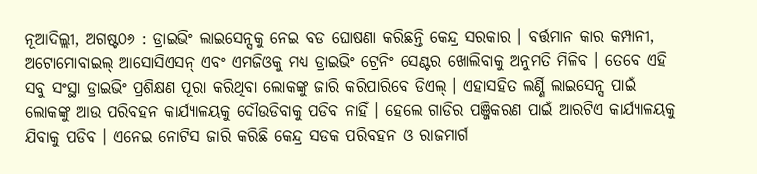ନୂଆଦିଲ୍ଲୀ, ଅଗଷ୍ଟ୦୬ : ଡ୍ରାଇଭିଂ ଲାଇସେନ୍ସକୁ ନେଇ ବଡ ଘୋଷଣା କରିଛନ୍ତି କେନ୍ଦ୍ର ସରକାର । ବର୍ତ୍ତମାନ କାର କମ୍ପାନୀ, ଅଟୋମୋବାଇଲ୍ ଆସୋସିଏସନ୍ ଏବଂ ଏମଜିଓକୁ ମଧ୍ୟ ଡ୍ରାଇଭିଂ ଟ୍ରେନିଂ ସେଣ୍ଟର ଖୋଲିବାକୁ ଅନୁମତି ମିଳିବ । ତେବେ ଏହି ସବୁ ସଂସ୍ଥା ଡ୍ରାଇଭିଂ ପ୍ରଶିକ୍ଷଣ ପୂରା କରିଥିବା ଲୋକଙ୍କୁ ଜାରି କରିପାରିବେ ଡିଏଲ୍ । ଏହାସହିତ ଲର୍ଣ୍ଣି ଲାଇସେନ୍ସ ପାଇଁ ଲୋକଙ୍କୁ ଆଉ ପରିବହନ କାର୍ଯ୍ୟାଳୟକୁ ଦୌଉଡିବାକୁ ପଡିବ ନାହିଁ । ହେଲେ ଗାଡିର ପଞ୍ଜିକରଣ ପାଇଁ ଆରଟିଏ କାର୍ଯ୍ୟାଳୟକୁ ଯିବାକୁ ପଡିବ । ଏନେଇ ନୋଟିସ ଜାରି କରିଛି କେନ୍ଦ୍ର ସଡକ ପରିବହନ ଓ ରାଜମାର୍ଗ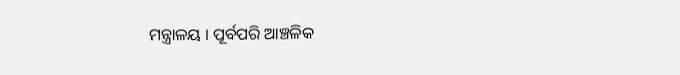ମନ୍ତ୍ରାଳୟ । ପୂର୍ବପରି ଆଞ୍ଚଳିକ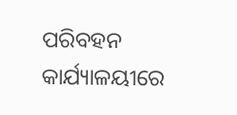ପରିବହନ କାର୍ଯ୍ୟାଳୟୀରେ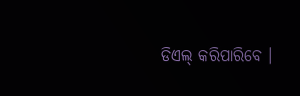ଡିଏଲ୍ କରିପାରିବେ ।